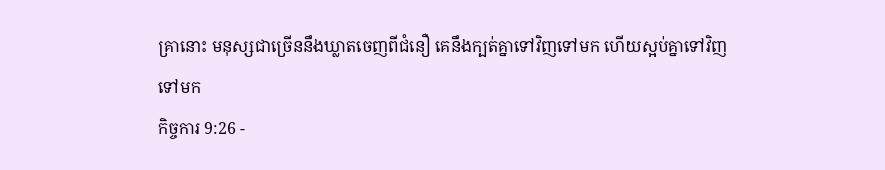គ្រានោះ មនុស្សជាច្រើននឹងឃ្លាតចេញពីជំនឿ គេនឹងក្បត់គ្នាទៅវិញទៅមក ហើយស្អប់គ្នាទៅវិញទៅមក
កិច្ចការ 9:26 -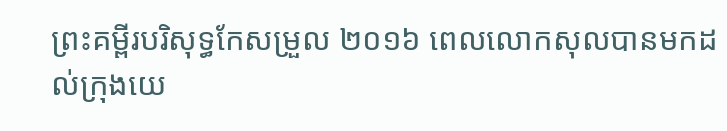ព្រះគម្ពីរបរិសុទ្ធកែសម្រួល ២០១៦ ពេលលោកសុលបានមកដល់ក្រុងយេ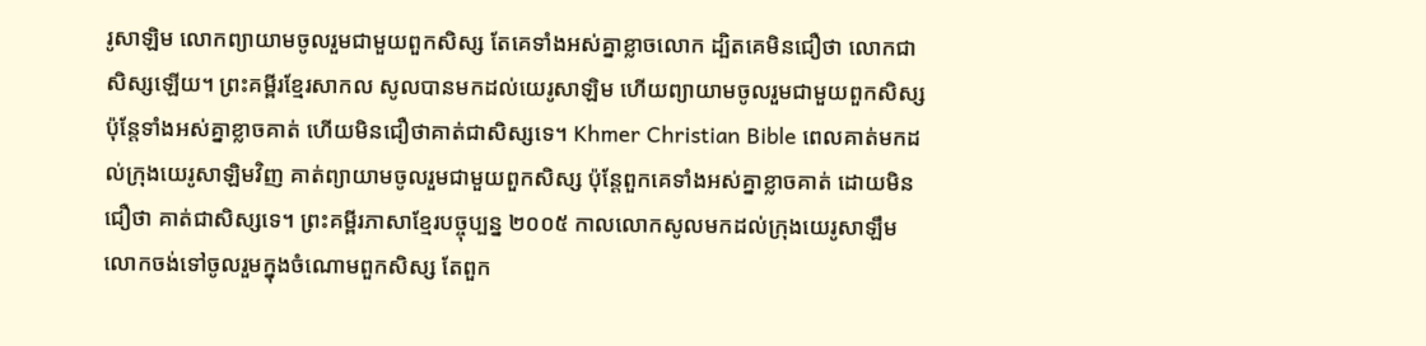រូសាឡិម លោកព្យាយាមចូលរួមជាមួយពួកសិស្ស តែគេទាំងអស់គ្នាខ្លាចលោក ដ្បិតគេមិនជឿថា លោកជាសិស្សឡើយ។ ព្រះគម្ពីរខ្មែរសាកល សូលបានមកដល់យេរូសាឡិម ហើយព្យាយាមចូលរួមជាមួយពួកសិស្ស ប៉ុន្តែទាំងអស់គ្នាខ្លាចគាត់ ហើយមិនជឿថាគាត់ជាសិស្សទេ។ Khmer Christian Bible ពេលគាត់មកដល់ក្រុងយេរូសាឡិមវិញ គាត់ព្យាយាមចូលរួមជាមួយពួកសិស្ស ប៉ុន្ដែពួកគេទាំងអស់គ្នាខ្លាចគាត់ ដោយមិនជឿថា គាត់ជាសិស្សទេ។ ព្រះគម្ពីរភាសាខ្មែរបច្ចុប្បន្ន ២០០៥ កាលលោកសូលមកដល់ក្រុងយេរូសាឡឹម លោកចង់ទៅចូលរួមក្នុងចំណោមពួកសិស្ស តែពួក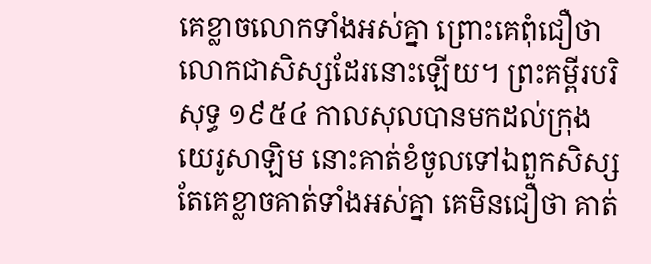គេខ្លាចលោកទាំងអស់គ្នា ព្រោះគេពុំជឿថាលោកជាសិស្សដែរនោះឡើយ។ ព្រះគម្ពីរបរិសុទ្ធ ១៩៥៤ កាលសុលបានមកដល់ក្រុងយេរូសាឡិម នោះគាត់ខំចូលទៅឯពួកសិស្ស តែគេខ្លាចគាត់ទាំងអស់គ្នា គេមិនជឿថា គាត់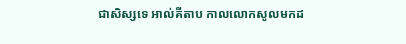ជាសិស្សទេ អាល់គីតាប កាលលោកសូលមកដ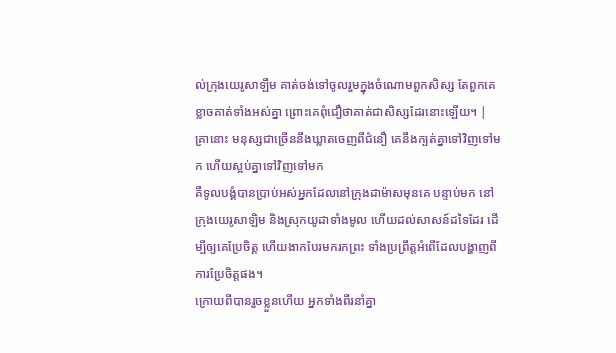ល់ក្រុងយេរូសាឡឹម គាត់ចង់ទៅចូលរួមក្នុងចំណោមពួកសិស្ស តែពួកគេខ្លាចគាត់ទាំងអស់គ្នា ព្រោះគេពុំជឿថាគាត់ជាសិស្សដែរនោះឡើយ។ |
គ្រានោះ មនុស្សជាច្រើននឹងឃ្លាតចេញពីជំនឿ គេនឹងក្បត់គ្នាទៅវិញទៅមក ហើយស្អប់គ្នាទៅវិញទៅមក
គឺទូលបង្គំបានប្រាប់អស់អ្នកដែលនៅក្រុងដាម៉ាសមុនគេ បន្ទាប់មក នៅក្រុងយេរូសាឡិម និងស្រុកយូដាទាំងមូល ហើយដល់សាសន៍ដទៃដែរ ដើម្បីឲ្យគេប្រែចិត្ត ហើយងាកបែរមករកព្រះ ទាំងប្រព្រឹត្តអំពើដែលបង្ហាញពីការប្រែចិត្តផង។
ក្រោយពីបានរួចខ្លួនហើយ អ្នកទាំងពីរនាំគ្នា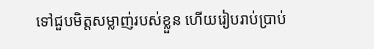ទៅជួបមិត្តសម្លាញ់របស់ខ្លួន ហើយរៀបរាប់ប្រាប់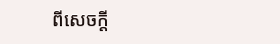ពីសេចក្តី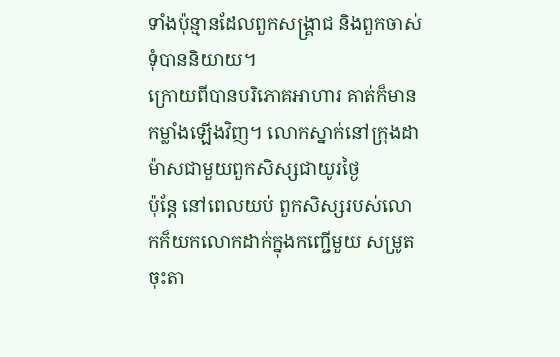ទាំងប៉ុន្មានដែលពួកសង្គ្រាជ និងពួកចាស់ទុំបាននិយាយ។
ក្រោយពីបានបរិភោគអាហារ គាត់ក៏មានកម្លាំងឡើងវិញ។ លោកស្នាក់នៅក្រុងដាម៉ាសជាមួយពួកសិស្សជាយូរថ្ងៃ
ប៉ុន្ដែ នៅពេលយប់ ពួកសិស្សរបស់លោកក៏យកលោកដាក់ក្នុងកញ្ជើមួយ សម្រូតចុះតា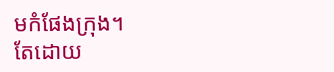មកំផែងក្រុង។
តែដោយ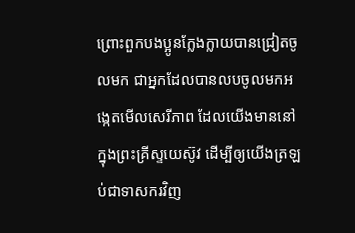ព្រោះពួកបងប្អូនក្លែងក្លាយបានជ្រៀតចូលមក ជាអ្នកដែលបានលបចូលមកអង្កេតមើលសេរីភាព ដែលយើងមាននៅក្នុងព្រះគ្រីស្ទយេស៊ូវ ដើម្បីឲ្យយើងត្រឡប់ជាទាសករវិញ